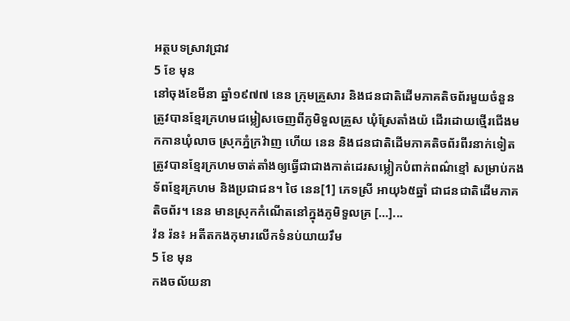អត្ថបទស្រាវជ្រាវ
5 ខែ មុន
នៅចុងខែមីនា ឆ្នាំ១៩៧៧ នេន ក្រុមគ្រួសារ និងជនជាតិដើមភាគតិចព័រមួយចំនួនត្រូវបានខ្មែរក្រហមជម្លៀសចេញពីភូមិទួលគ្រួស ឃុំស្រែតាំងយ៉ ដើរដោយថ្មើរជើងមកកានឃុំលាច ស្រុកភ្នំក្រវ៉ាញ ហើយ នេន និងជនជាតិដើមភាគតិចព័រពីរនាក់ទៀត ត្រូវបានខ្មែរក្រហមចាត់តាំងឲ្យធ្វើជាជាងកាត់ដេរសម្លៀកបំពាក់ពណ៌ខ្មៅ សម្រាប់កងទ័ពខ្មែរក្រហម និងប្រជាជន។ ថៃ នេន[1] ភេទស្រី អាយុ៦៥ឆ្នាំ ជាជនជាតិដើមភាគតិចព័រ។ នេន មានស្រុកកំណើតនៅក្នុងភូមិទួលគ្រ […]...
វ៉ន រ៉ន៖ អតីតកងកុមារលើកទំនប់យាយរឹម
5 ខែ មុន
កងចល័យនា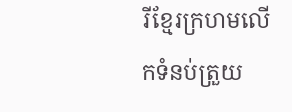រីខ្មែរក្រហមលើកទំនប់ត្រួយ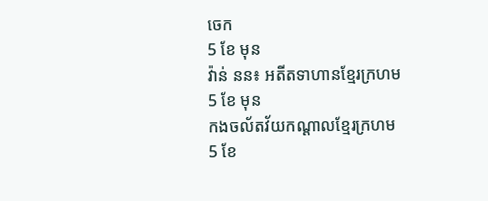ចេក
5 ខែ មុន
វ៉ាន់ នន៖ អតីតទាហានខ្មែរក្រហម
5 ខែ មុន
កងចល័តវ័យកណ្ដាលខ្មែរក្រហម
5 ខែ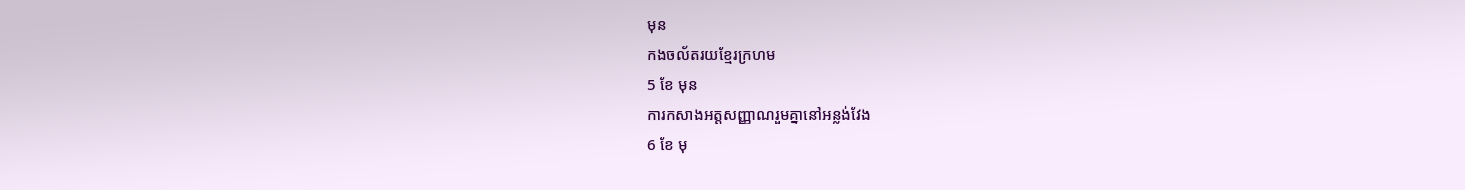មុន
កងចល័តរយខ្មែរក្រហម
5 ខែ មុន
ការកសាងអត្តសញ្ញាណរួមគ្នានៅអន្លង់វែង
6 ខែ មុ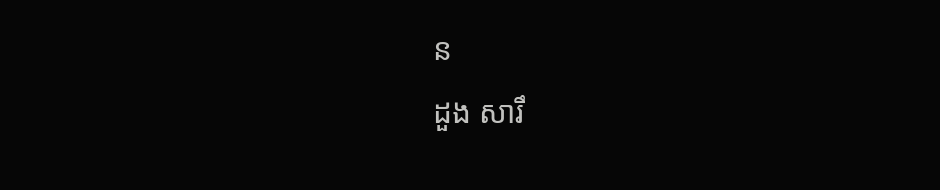ន
ដួង សារឹ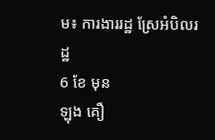ម៖ ការងាររដ្ឋ ស្រែអំបិលរដ្ឋ
6 ខែ មុន
ឡុង គឿ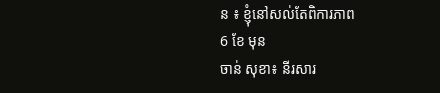ន ៖ ខ្ញុំនៅសល់តែពិការភាព
6 ខែ មុន
ចាន់ សុខា៖ នីរសារ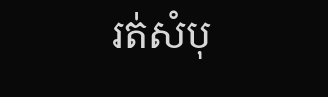រត់សំបុ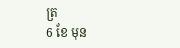ត្រ
6 ខែ មុន